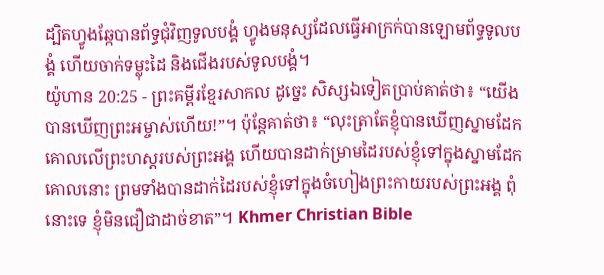ដ្បិតហ្វូងឆ្កែបានព័ទ្ធជុំវិញទូលបង្គំ ហ្វូងមនុស្សដែលធ្វើអាក្រក់បានឡោមព័ទ្ធទូលបង្គំ ហើយចាក់ទម្លុះដៃ និងជើងរបស់ទូលបង្គំ។
យ៉ូហាន 20:25 - ព្រះគម្ពីរខ្មែរសាកល ដូច្នេះ សិស្សឯទៀតប្រាប់គាត់ថា៖ “យើងបានឃើញព្រះអម្ចាស់ហើយ!”។ ប៉ុន្តែគាត់ថា៖ “លុះត្រាតែខ្ញុំបានឃើញស្នាមដែកគោលលើព្រះហស្តរបស់ព្រះអង្គ ហើយបានដាក់ម្រាមដៃរបស់ខ្ញុំទៅក្នុងស្នាមដែកគោលនោះ ព្រមទាំងបានដាក់ដៃរបស់ខ្ញុំទៅក្នុងចំហៀងព្រះកាយរបស់ព្រះអង្គ ពុំនោះទេ ខ្ញុំមិនជឿជាដាច់ខាត”។ Khmer Christian Bible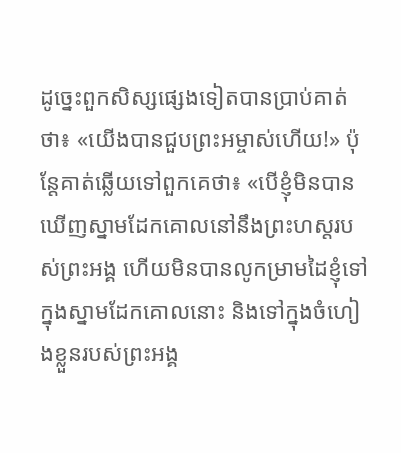ដូច្នេះពួកសិស្សផ្សេងទៀតបានប្រាប់គាត់ថា៖ «យើងបានជួបព្រះអម្ចាស់ហើយ!» ប៉ុន្ដែគាត់ឆ្លើយទៅពួកគេថា៖ «បើខ្ញុំមិនបានឃើញស្នាមដែកគោលនៅនឹងព្រះហស្ដរបស់ព្រះអង្គ ហើយមិនបានលូកម្រាមដៃខ្ញុំទៅក្នុងស្នាមដែកគោលនោះ និងទៅក្នុងចំហៀងខ្លួនរបស់ព្រះអង្គ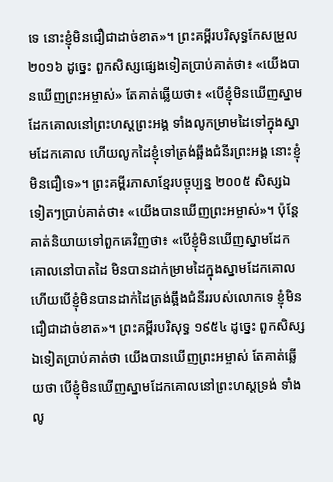ទេ នោះខ្ញុំមិនជឿជាដាច់ខាត»។ ព្រះគម្ពីរបរិសុទ្ធកែសម្រួល ២០១៦ ដូច្នេះ ពួកសិស្សផ្សេងទៀតប្រាប់គាត់ថា៖ «យើងបានឃើញព្រះអម្ចាស់» តែគាត់ឆ្លើយថា៖ «បើខ្ញុំមិនឃើញស្នាមដែកគោលនៅព្រះហស្តព្រះអង្គ ទាំងលូកម្រាមដៃទៅក្នុងស្នាមដែកគោល ហើយលូកដៃខ្ញុំទៅត្រង់ឆ្អឹងជំនីរព្រះអង្គ នោះខ្ញុំមិនជឿទេ»។ ព្រះគម្ពីរភាសាខ្មែរបច្ចុប្បន្ន ២០០៥ សិស្សឯទៀតៗប្រាប់គាត់ថា៖ «យើងបានឃើញព្រះអម្ចាស់»។ ប៉ុន្តែ គាត់និយាយទៅពួកគេវិញថា៖ «បើខ្ញុំមិនឃើញស្នាមដែកគោលនៅបាតដៃ មិនបានដាក់ម្រាមដៃក្នុងស្នាមដែកគោល ហើយបើខ្ញុំមិនបានដាក់ដៃត្រង់ឆ្អឹងជំនីររបស់លោកទេ ខ្ញុំមិនជឿជាដាច់ខាត»។ ព្រះគម្ពីរបរិសុទ្ធ ១៩៥៤ ដូច្នេះ ពួកសិស្សឯទៀតប្រាប់គាត់ថា យើងបានឃើញព្រះអម្ចាស់ តែគាត់ឆ្លើយថា បើខ្ញុំមិនឃើញស្នាមដែកគោលនៅព្រះហស្តទ្រង់ ទាំងលូ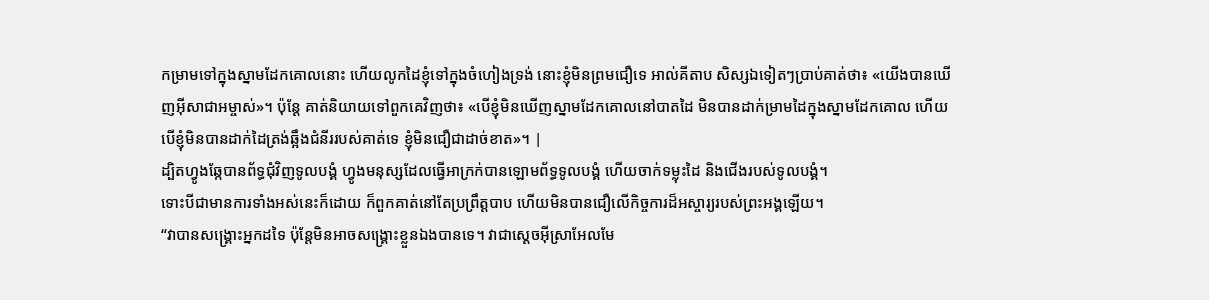កម្រាមទៅក្នុងស្នាមដែកគោលនោះ ហើយលូកដៃខ្ញុំទៅក្នុងចំហៀងទ្រង់ នោះខ្ញុំមិនព្រមជឿទេ អាល់គីតាប សិស្សឯទៀតៗប្រាប់គាត់ថា៖ «យើងបានឃើញអ៊ីសាជាអម្ចាស់»។ ប៉ុន្ដែ គាត់និយាយទៅពួកគេវិញថា៖ «បើខ្ញុំមិនឃើញស្នាមដែកគោលនៅបាតដៃ មិនបានដាក់ម្រាមដៃក្នុងស្នាមដែកគោល ហើយបើខ្ញុំមិនបានដាក់ដៃត្រង់ឆ្អឹងជំនីររបស់គាត់ទេ ខ្ញុំមិនជឿជាដាច់ខាត»។ |
ដ្បិតហ្វូងឆ្កែបានព័ទ្ធជុំវិញទូលបង្គំ ហ្វូងមនុស្សដែលធ្វើអាក្រក់បានឡោមព័ទ្ធទូលបង្គំ ហើយចាក់ទម្លុះដៃ និងជើងរបស់ទូលបង្គំ។
ទោះបីជាមានការទាំងអស់នេះក៏ដោយ ក៏ពួកគាត់នៅតែប្រព្រឹត្តបាប ហើយមិនបានជឿលើកិច្ចការដ៏អស្ចារ្យរបស់ព្រះអង្គឡើយ។
“វាបានសង្គ្រោះអ្នកដទៃ ប៉ុន្តែមិនអាចសង្គ្រោះខ្លួនឯងបានទេ។ វាជាស្ដេចអ៊ីស្រាអែលមែ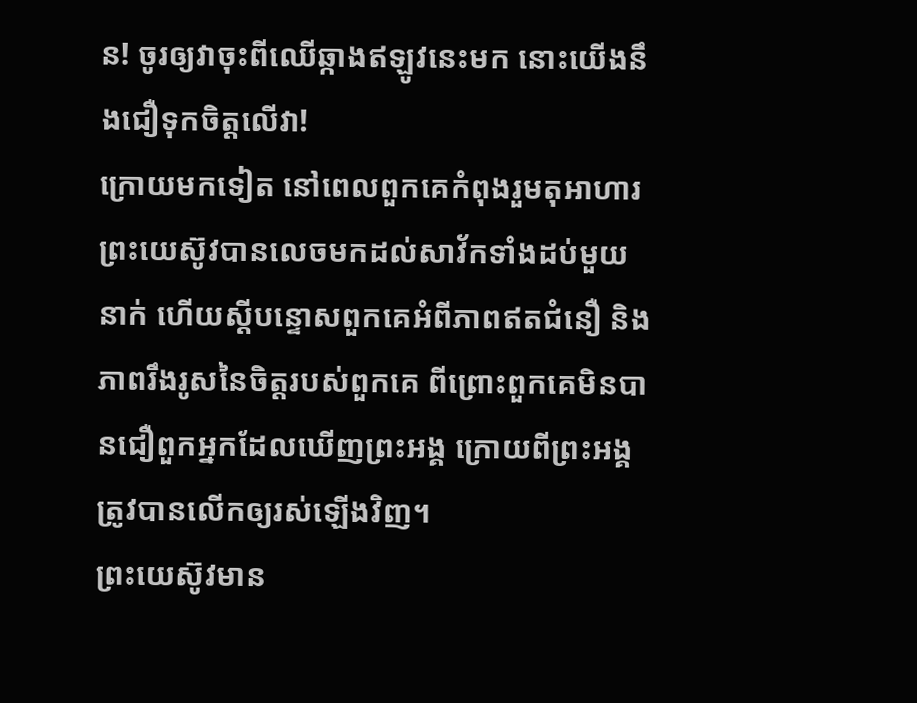ន! ចូរឲ្យវាចុះពីឈើឆ្កាងឥឡូវនេះមក នោះយើងនឹងជឿទុកចិត្តលើវា!
ក្រោយមកទៀត នៅពេលពួកគេកំពុងរួមតុអាហារ ព្រះយេស៊ូវបានលេចមកដល់សាវ័កទាំងដប់មួយនាក់ ហើយស្ដីបន្ទោសពួកគេអំពីភាពឥតជំនឿ និងភាពរឹងរូសនៃចិត្តរបស់ពួកគេ ពីព្រោះពួកគេមិនបានជឿពួកអ្នកដែលឃើញព្រះអង្គ ក្រោយពីព្រះអង្គត្រូវបានលើកឲ្យរស់ឡើងវិញ។
ព្រះយេស៊ូវមាន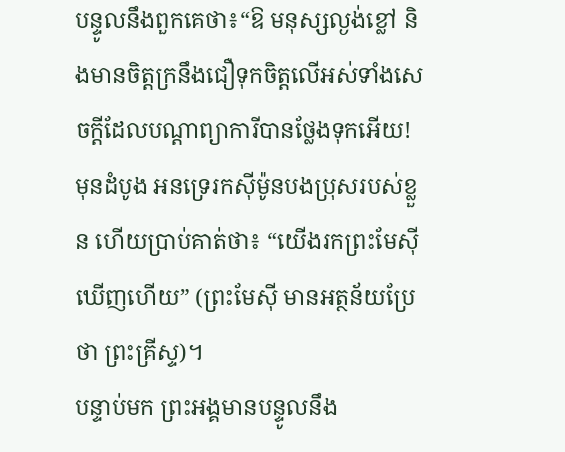បន្ទូលនឹងពួកគេថា៖“ឱ មនុស្សល្ងង់ខ្លៅ និងមានចិត្តក្រនឹងជឿទុកចិត្តលើអស់ទាំងសេចក្ដីដែលបណ្ដាព្យាការីបានថ្លែងទុកអើយ!
មុនដំបូង អនទ្រេរកស៊ីម៉ូនបងប្រុសរបស់ខ្លួន ហើយប្រាប់គាត់ថា៖ “យើងរកព្រះមែស៊ីឃើញហើយ” (ព្រះមែស៊ី មានអត្ថន័យប្រែថា ព្រះគ្រីស្ទ)។
បន្ទាប់មក ព្រះអង្គមានបន្ទូលនឹង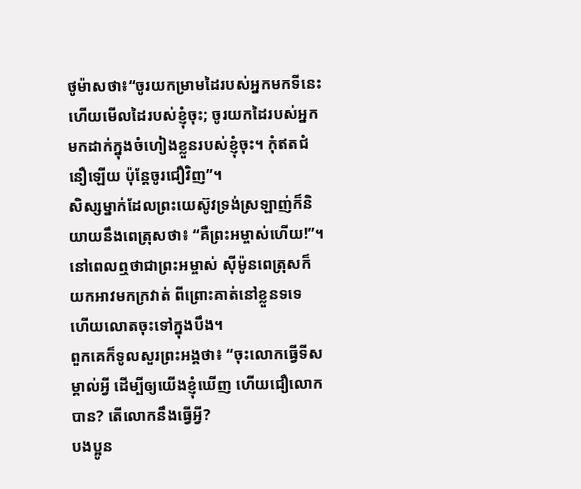ថូម៉ាសថា៖“ចូរយកម្រាមដៃរបស់អ្នកមកទីនេះ ហើយមើលដៃរបស់ខ្ញុំចុះ; ចូរយកដៃរបស់អ្នកមកដាក់ក្នុងចំហៀងខ្លួនរបស់ខ្ញុំចុះ។ កុំឥតជំនឿឡើយ ប៉ុន្តែចូរជឿវិញ”។
សិស្សម្នាក់ដែលព្រះយេស៊ូវទ្រង់ស្រឡាញ់ក៏និយាយនឹងពេត្រុសថា៖ “គឺព្រះអម្ចាស់ហើយ!”។ នៅពេលឮថាជាព្រះអម្ចាស់ ស៊ីម៉ូនពេត្រុសក៏យកអាវមកក្រវាត់ ពីព្រោះគាត់នៅខ្លួនទទេ ហើយលោតចុះទៅក្នុងបឹង។
ពួកគេក៏ទូលសួរព្រះអង្គថា៖ “ចុះលោកធ្វើទីសម្គាល់អ្វី ដើម្បីឲ្យយើងខ្ញុំឃើញ ហើយជឿលោកបាន? តើលោកនឹងធ្វើអ្វី?
បងប្អូន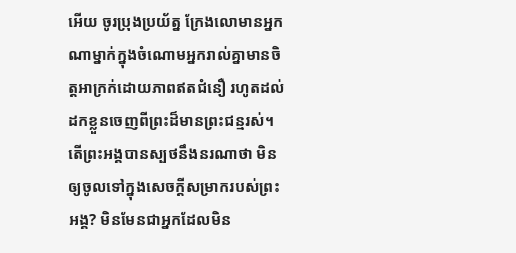អើយ ចូរប្រុងប្រយ័ត្ន ក្រែងលោមានអ្នកណាម្នាក់ក្នុងចំណោមអ្នករាល់គ្នាមានចិត្តអាក្រក់ដោយភាពឥតជំនឿ រហូតដល់ដកខ្លួនចេញពីព្រះដ៏មានព្រះជន្មរស់។
តើព្រះអង្គបានស្បថនឹងនរណាថា មិនឲ្យចូលទៅក្នុងសេចក្ដីសម្រាករបស់ព្រះអង្គ? មិនមែនជាអ្នកដែលមិន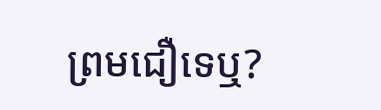ព្រមជឿទេឬ?